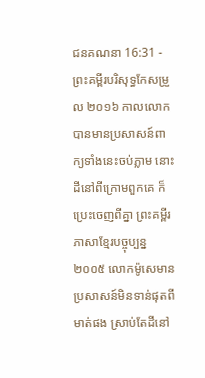ជនគណនា 16:31 - ព្រះគម្ពីរបរិសុទ្ធកែសម្រួល ២០១៦ កាលលោកបានមានប្រសាសន៍ពាក្យទាំងនេះចប់ភ្លាម នោះដីនៅពីក្រោមពួកគេ ក៏ប្រេះចេញពីគ្នា ព្រះគម្ពីរភាសាខ្មែរបច្ចុប្បន្ន ២០០៥ លោកម៉ូសេមានប្រសាសន៍មិនទាន់ផុតពីមាត់ផង ស្រាប់តែដីនៅ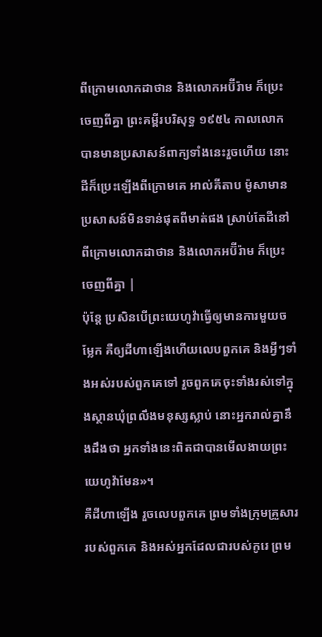ពីក្រោមលោកដាថាន និងលោកអប៊ីរ៉ាម ក៏ប្រេះចេញពីគ្នា ព្រះគម្ពីរបរិសុទ្ធ ១៩៥៤ កាលលោកបានមានប្រសាសន៍ពាក្យទាំងនេះរួចហើយ នោះដីក៏ប្រេះឡើងពីក្រោមគេ អាល់គីតាប ម៉ូសាមានប្រសាសន៍មិនទាន់ផុតពីមាត់ផង ស្រាប់តែដីនៅពីក្រោមលោកដាថាន និងលោកអប៊ីរ៉ាម ក៏ប្រេះចេញពីគ្នា |
ប៉ុន្ដែ ប្រសិនបើព្រះយេហូវ៉ាធ្វើឲ្យមានការមួយចម្លែក គឺឲ្យដីហាឡើងហើយលេបពួកគេ និងអ្វីៗទាំងអស់របស់ពួកគេទៅ រួចពួកគេចុះទាំងរស់ទៅក្នុងស្ថានឃុំព្រលឹងមនុស្សស្លាប់ នោះអ្នករាល់គ្នានឹងដឹងថា អ្នកទាំងនេះពិតជាបានមើលងាយព្រះយេហូវ៉ាមែន»។
គឺដីហាឡើង រួចលេបពួកគេ ព្រមទាំងក្រុមគ្រួសាររបស់ពួកគេ និងអស់អ្នកដែលជារបស់កូរេ ព្រម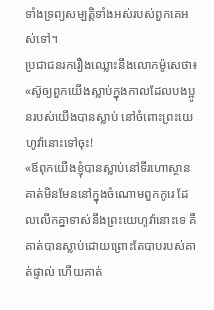ទាំងទ្រព្យសម្បត្តិទាំងអស់របស់ពួកគេអស់ទៅ។
ប្រជាជនរករឿងឈ្លោះនឹងលោកម៉ូសេថា៖ «ស៊ូឲ្យពួកយើងស្លាប់ក្នុងកាលដែលបងប្អូនរបស់យើងបានស្លាប់ នៅចំពោះព្រះយេហូវ៉ានោះទៅចុះ!
«ឪពុកយើងខ្ញុំបានស្លាប់នៅទីរហោស្ថាន គាត់មិនមែននៅក្នុងចំណោមពួកកូរេ ដែលលើកគ្នាទាស់នឹងព្រះយេហូវ៉ានោះទេ គឺគាត់បានស្លាប់ដោយព្រោះតែបាបរបស់គាត់ផ្ទាល់ ហើយគាត់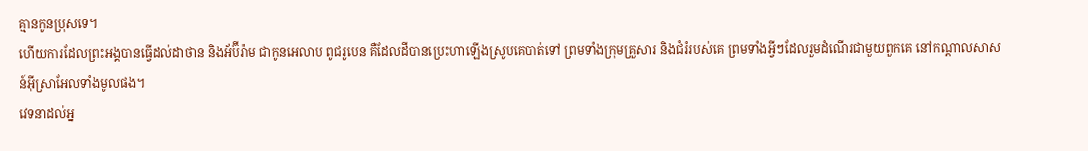គ្មានកូនប្រុសទេ។
ហើយការដែលព្រះអង្គបានធ្វើដល់ដាថាន និងអ័ប៊ីរ៉ាម ជាកូនអេលាប ពូជរូបេន គឺដែលដីបានប្រេះហាឡើងស្រូបគេបាត់ទៅ ព្រមទាំងក្រុមគ្រួសារ និងជំរំរបស់គេ ព្រមទាំងអ្វីៗដែលរួមដំណើរជាមួយពួកគេ នៅកណ្ដាលសាសន៍អ៊ីស្រាអែលទាំងមូលផង។
វេទនាដល់អ្ន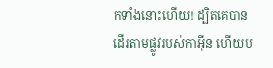កទាំងនោះហើយ! ដ្បិតគេបានដើរតាមផ្លូវរបស់កាអ៊ីន ហើយប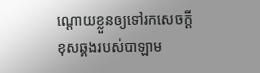ណ្ដោយខ្លួនឲ្យទៅរកសេចក្ដីខុសឆ្គងរបស់បាឡាម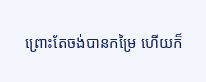ព្រោះតែចង់បានកម្រៃ ហើយក៏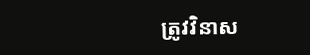ត្រូវវិនាស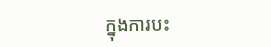ក្នុងការបះ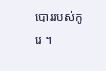បោររបស់កូរេ ។